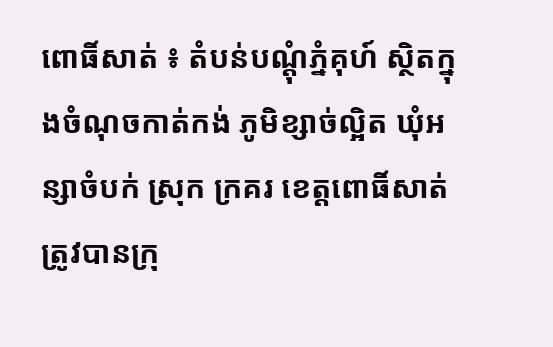ពោធិ៍សាត់ ៖ តំបន់បណ្ដុំភ្នំគុហ៍ ស្ថិតក្នុងចំណុចកាត់កង់ ភូមិខ្សាច់ល្អិត ឃុំអន្សាចំបក់ ស្រុក ក្រគរ ខេត្តពោធិ៍សាត់ ត្រូវបានក្រុ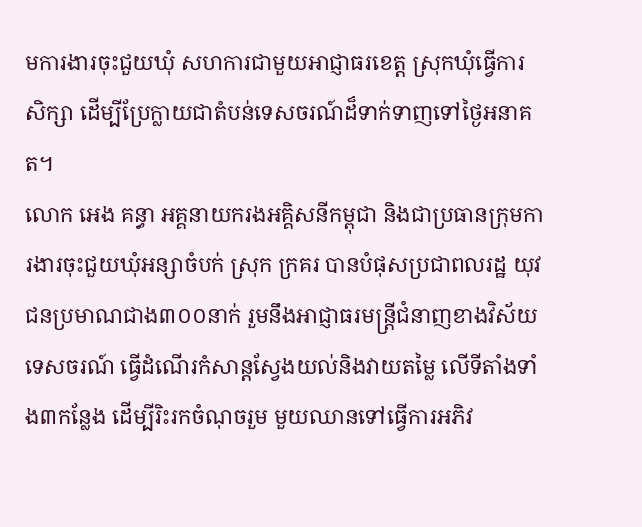មការងារចុះជួយឃុំ សហការជាមួយអាជ្ញាធរខេត្ត ស្រុកឃុំធ្វើការ សិក្សា ដើម្បីប្រែក្លាយជាតំបន់ទេសចរណ៍ដ៏ទាក់ទាញទៅថ្ងៃអនាគត។
លោក អេង គន្ធា អគ្គនាយករងអគ្គិសនីកម្ពុជា និងជាប្រធានក្រុមការងារចុះជួយឃុំអន្សាចំបក់ ស្រុក ក្រគរ បានបំផុសប្រជាពលរដ្ឋ យុវជនប្រមាណជាង៣០០នាក់ រួមនឹងអាជ្ញាធរមន្ត្រីជំនាញខាងវិស័យ ទេសចរណ៍ ធ្វើដំណើរកំសាន្តស្វែងយល់និងវាយតម្លៃ លើទីតាំងទាំង៣កន្លែង ដើម្បីរិះរកចំណុចរួម មួយឈានទៅធ្វើការអភិវ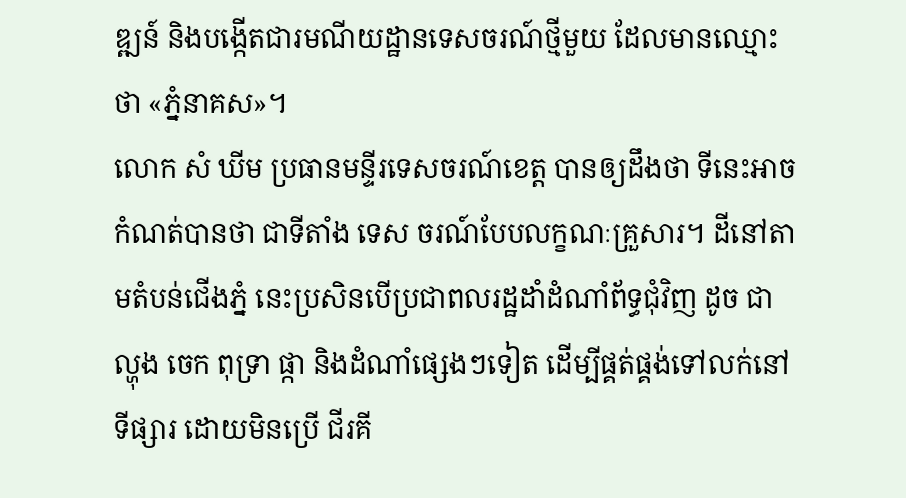ឌ្ឍន៍ និងបង្កើតជារមណីយដ្ឋានទេសចរណ៍ថ្មីមួយ ដែលមានឈ្មោះថា «ភ្នំនាគស»។
លោក សំ ឃីម ប្រធានមន្ទីរទេសចរណ៍ខេត្ត បានឲ្យដឹងថា ទីនេះអាចកំណត់បានថា ជាទីតាំង ទេស ចរណ៍បែបលក្ខណៈគ្រួសារ។ ដីនៅតាមតំបន់ជើងភ្នំ នេះប្រសិនបើប្រជាពលរដ្ឋដាំដំណាំព័ទ្ធជុំវិញ ដូច ជា ល្ហុង ចេក ពុទ្រា ផ្កា និងដំណាំផ្សេងៗទៀត ដើម្បីផ្គត់ផ្គង់ទៅលក់នៅទីផ្សារ ដោយមិនប្រើ ជីរគី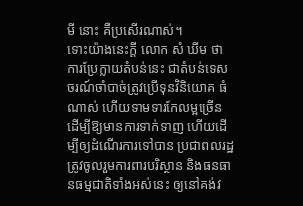មី នោះ គឺប្រសើរណាស់។
ទោះយ៉ាងនេះក្ដី លោក សំ ឃីម ថាការប្រែក្លាយតំបន់នេះ ជាតំបន់ទេសចរណ៍ចាំបាច់ត្រូវប្រើទុនវិនិយោគ ធំណាស់ ហើយទាមទារកែលម្អច្រើនដើម្បីឱ្យមានការទាក់ទាញ ហើយដើម្បីឲ្យដំណើរការទៅបាន ប្រជាពលរដ្ឋត្រូវចូលរួមការពារបរិស្ថាន និងធនធានធម្មជាតិទាំងអស់នេះ ឲ្យនៅគង់វ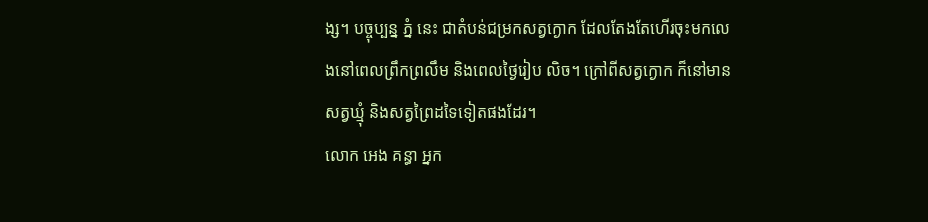ង្ស។ បច្ចុប្បន្ន ភ្នំ នេះ ជាតំបន់ជម្រកសត្វក្ងោក ដែលតែងតែហើរចុះមកលេងនៅពេលព្រឹកព្រលឹម និងពេលថ្ងៃរៀប លិច។ ក្រៅពីសត្វក្ងោក ក៏នៅមានសត្វឃ្មុំ និងសត្វព្រៃដទៃទៀតផងដែរ។
លោក អេង គន្ធា អ្នក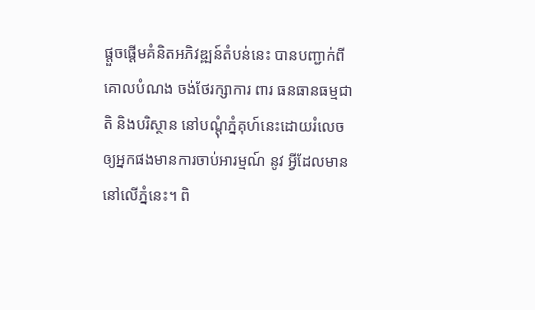ផ្ដួចផ្ដើមគំនិតអភិវឌ្ឍន៍តំបន់នេះ បានបញ្ជាក់ពីគោលបំណង ចង់ថែរក្សាការ ពារ ធនធានធម្មជាតិ និងបរិស្ថាន នៅបណ្តុំភ្នំគុហ៍នេះដោយរំលេចឲ្យអ្នកផងមានការចាប់អារម្មណ៍ នូវ អ្វីដែលមាននៅលើភ្នំនេះ។ ពិ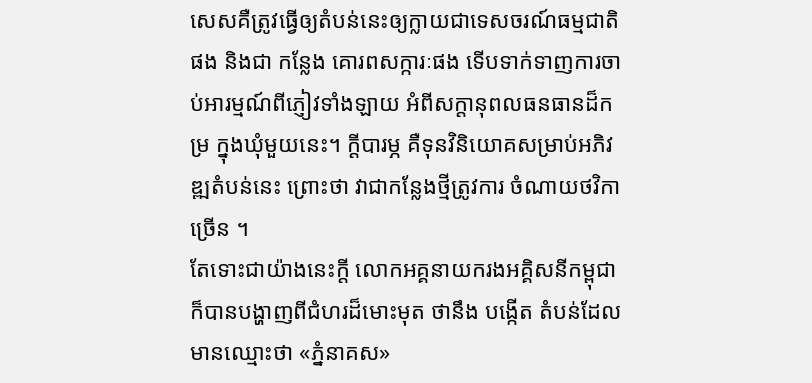សេសគឺត្រូវធ្វើឲ្យតំបន់នេះឲ្យក្លាយជាទេសចរណ៍ធម្មជាតិផង និងជា កន្លែង គោរពសក្ការៈផង ទើបទាក់ទាញការចាប់អារម្មណ៍ពីភ្ញៀវទាំងឡាយ អំពីសក្តានុពលធនធានដ៏កម្រ ក្នុងឃុំមួយនេះ។ ក្ដីបារម្ភ គឺទុនវិនិយោគសម្រាប់អភិវឌ្ឍតំបន់នេះ ព្រោះថា វាជាកន្លែងថ្មីត្រូវការ ចំណាយថវិកាច្រើន ។
តែទោះជាយ៉ាងនេះក្តី លោកអគ្គនាយករងអគ្គិសនីកម្ពុជា ក៏បានបង្ហាញពីជំហរដ៏មោះមុត ថានឹង បង្កើត តំបន់ដែលមានឈ្មោះថា «ភ្នំនាគស»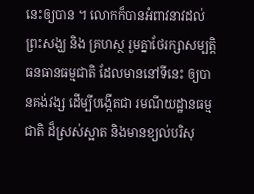នេះឲ្យបាន ។ លោកក៏បានអំពាវនាវដល់ព្រះសង្ឃ និង គ្រហស្ថ រួមគ្នាថែរក្សាសម្បត្តិធនធានធម្មជាតិ ដែលមាននៅទីនេះ ឲ្យបានគង់វង្ស ដើម្បីបង្កើតជា រមណីយដ្ឋានធម្មជាតិ ដ៏ស្រស់ស្អាត និងមានខ្យល់បរិសុ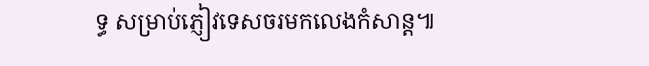ទ្ធ សម្រាប់ភ្ញៀវទេសចរមកលេងកំសាន្ដ៕